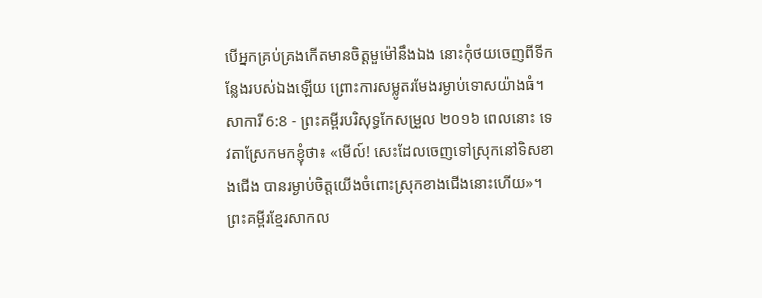បើអ្នកគ្រប់គ្រងកើតមានចិត្តមួម៉ៅនឹងឯង នោះកុំថយចេញពីទីកន្លែងរបស់ឯងឡើយ ព្រោះការសម្លូតរមែងរម្ងាប់ទោសយ៉ាងធំ។
សាការី 6:8 - ព្រះគម្ពីរបរិសុទ្ធកែសម្រួល ២០១៦ ពេលនោះ ទេវតាស្រែកមកខ្ញុំថា៖ «មើល៍! សេះដែលចេញទៅស្រុកនៅទិសខាងជើង បានរម្ងាប់ចិត្តយើងចំពោះស្រុកខាងជើងនោះហើយ»។ ព្រះគម្ពីរខ្មែរសាកល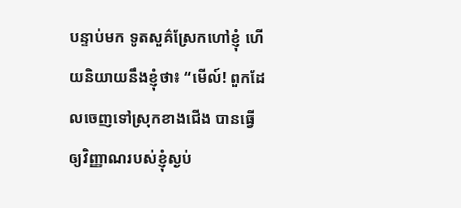បន្ទាប់មក ទូតសួគ៌ស្រែកហៅខ្ញុំ ហើយនិយាយនឹងខ្ញុំថា៖ “មើល៍! ពួកដែលចេញទៅស្រុកខាងជើង បានធ្វើឲ្យវិញ្ញាណរបស់ខ្ញុំស្ងប់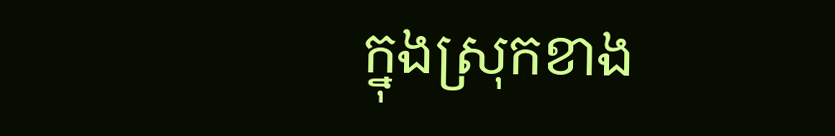ក្នុងស្រុកខាង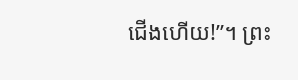ជើងហើយ!”។ ព្រះ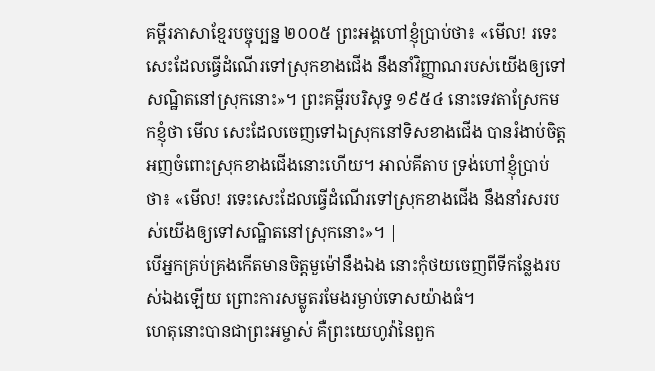គម្ពីរភាសាខ្មែរបច្ចុប្បន្ន ២០០៥ ព្រះអង្គហៅខ្ញុំប្រាប់ថា៖ «មើល! រទេះសេះដែលធ្វើដំណើរទៅស្រុកខាងជើង នឹងនាំវិញ្ញាណរបស់យើងឲ្យទៅសណ្ឋិតនៅស្រុកនោះ»។ ព្រះគម្ពីរបរិសុទ្ធ ១៩៥៤ នោះទេវតាស្រែកមកខ្ញុំថា មើល សេះដែលចេញទៅឯស្រុកនៅទិសខាងជើង បានរំងាប់ចិត្តអញចំពោះស្រុកខាងជើងនោះហើយ។ អាល់គីតាប ទ្រង់ហៅខ្ញុំប្រាប់ថា៖ «មើល! រទេះសេះដែលធ្វើដំណើរទៅស្រុកខាងជើង នឹងនាំរសរបស់យើងឲ្យទៅសណ្ឋិតនៅស្រុកនោះ»។ |
បើអ្នកគ្រប់គ្រងកើតមានចិត្តមួម៉ៅនឹងឯង នោះកុំថយចេញពីទីកន្លែងរបស់ឯងឡើយ ព្រោះការសម្លូតរមែងរម្ងាប់ទោសយ៉ាងធំ។
ហេតុនោះបានជាព្រះអម្ចាស់ គឺព្រះយេហូវ៉ានៃពួក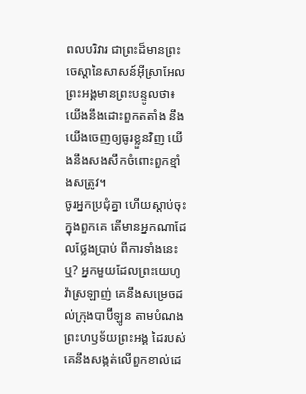ពលបរិវារ ជាព្រះដ៏មានព្រះចេស្តានៃសាសន៍អ៊ីស្រាអែល ព្រះអង្គមានព្រះបន្ទូលថា៖ យើងនឹងដោះពួកតតាំង នឹងយើងចេញឲ្យធូរខ្លួនវិញ យើងនឹងសងសឹកចំពោះពួកខ្មាំងសត្រូវ។
ចូរអ្នកប្រជុំគ្នា ហើយស្តាប់ចុះ ក្នុងពួកគេ តើមានអ្នកណាដែលថ្លែងប្រាប់ ពីការទាំងនេះឬ? អ្នកមួយដែលព្រះយេហូវ៉ាស្រឡាញ់ គេនឹងសម្រេចដល់ក្រុងបាប៊ីឡូន តាមបំណងព្រះហឫទ័យព្រះអង្គ ដៃរបស់គេនឹងសង្កត់លើពួកខាល់ដេ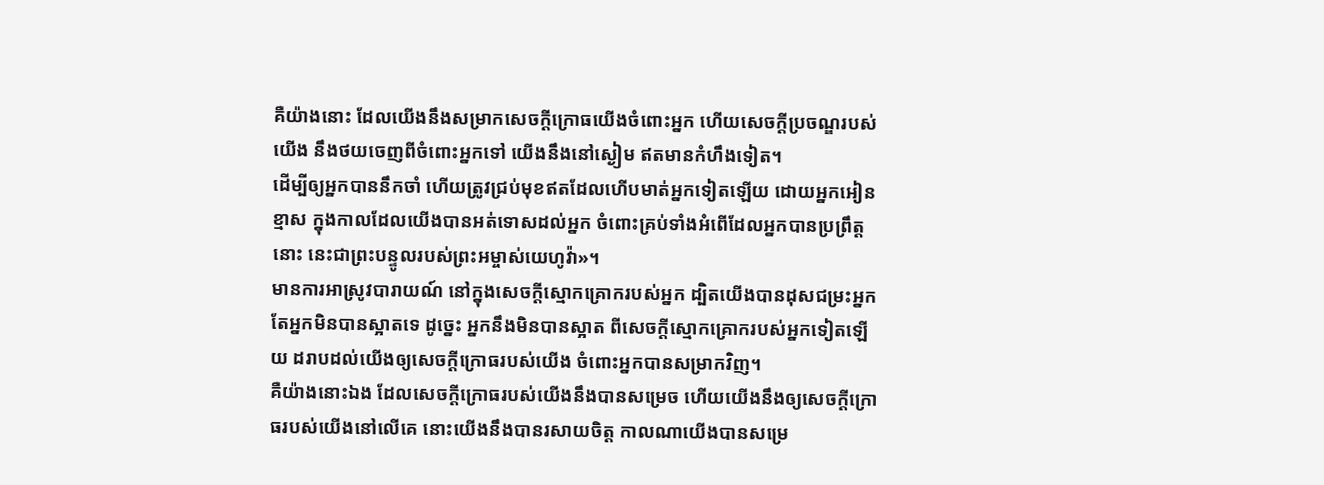គឺយ៉ាងនោះ ដែលយើងនឹងសម្រាកសេចក្ដីក្រោធយើងចំពោះអ្នក ហើយសេចក្ដីប្រចណ្ឌរបស់យើង នឹងថយចេញពីចំពោះអ្នកទៅ យើងនឹងនៅស្ងៀម ឥតមានកំហឹងទៀត។
ដើម្បីឲ្យអ្នកបាននឹកចាំ ហើយត្រូវជ្រប់មុខឥតដែលហើបមាត់អ្នកទៀតឡើយ ដោយអ្នកអៀនខ្មាស ក្នុងកាលដែលយើងបានអត់ទោសដល់អ្នក ចំពោះគ្រប់ទាំងអំពើដែលអ្នកបានប្រព្រឹត្តនោះ នេះជាព្រះបន្ទូលរបស់ព្រះអម្ចាស់យេហូវ៉ា»។
មានការអាស្រូវបារាយណ៍ នៅក្នុងសេចក្ដីស្មោកគ្រោករបស់អ្នក ដ្បិតយើងបានដុសជម្រះអ្នក តែអ្នកមិនបានស្អាតទេ ដូច្នេះ អ្នកនឹងមិនបានស្អាត ពីសេចក្ដីស្មោកគ្រោករបស់អ្នកទៀតឡើយ ដរាបដល់យើងឲ្យសេចក្ដីក្រោធរបស់យើង ចំពោះអ្នកបានសម្រាកវិញ។
គឺយ៉ាងនោះឯង ដែលសេចក្ដីក្រោធរបស់យើងនឹងបានសម្រេច ហើយយើងនឹងឲ្យសេចក្ដីក្រោធរបស់យើងនៅលើគេ នោះយើងនឹងបានរសាយចិត្ត កាលណាយើងបានសម្រេ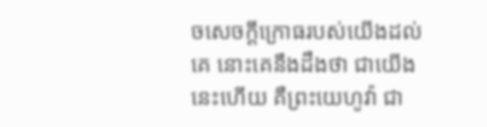ចសេចក្ដីក្រោធរបស់យើងដល់គេ នោះគេនឹងដឹងថា ជាយើងនេះហើយ គឺព្រះយេហូវ៉ា ជា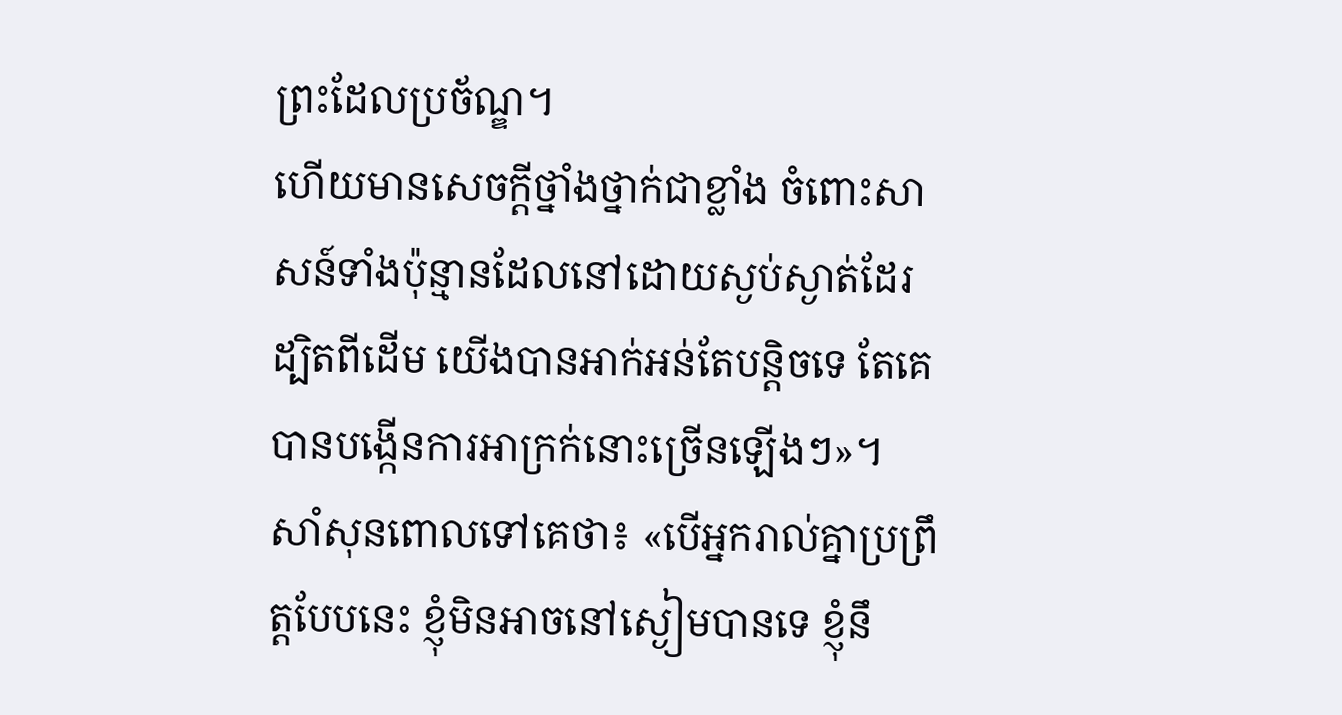ព្រះដែលប្រច័ណ្ឌ។
ហើយមានសេចក្ដីថ្នាំងថ្នាក់ជាខ្លាំង ចំពោះសាសន៍ទាំងប៉ុន្មានដែលនៅដោយស្ងប់ស្ងាត់ដែរ ដ្បិតពីដើម យើងបានអាក់អន់តែបន្តិចទេ តែគេបានបង្កើនការអាក្រក់នោះច្រើនឡើងៗ»។
សាំសុនពោលទៅគេថា៖ «បើអ្នករាល់គ្នាប្រព្រឹត្តបែបនេះ ខ្ញុំមិនអាចនៅស្ងៀមបានទេ ខ្ញុំនឹ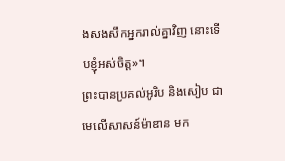ងសងសឹកអ្នករាល់គ្នាវិញ នោះទើបខ្ញុំអស់ចិត្ត»។
ព្រះបានប្រគល់អូរិប និងសៀប ជាមេលើសាសន៍ម៉ាឌាន មក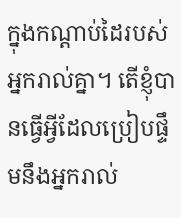ក្នុងកណ្ដាប់ដៃរបស់អ្នករាល់គ្នា។ តើខ្ញុំបានធ្វើអ្វីដែលប្រៀបផ្ទឹមនឹងអ្នករាល់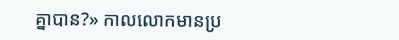គ្នាបាន?» កាលលោកមានប្រ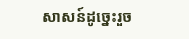សាសន៍ដូច្នេះរួច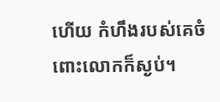ហើយ កំហឹងរបស់គេចំពោះលោកក៏ស្ងប់។